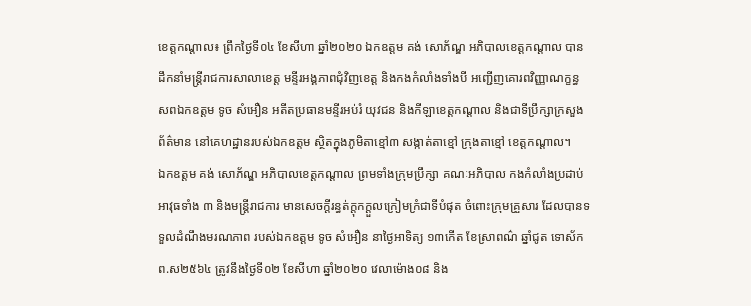ខេត្តកណ្តាល៖ ព្រឹកថ្ងៃទី០៤ ខែសីហា ឆ្នាំ២០២០ ឯកឧត្តម គង់ សោភ័ណ្ឌ អភិបាលខេត្តកណ្ដាល បានដឹកនាំមន្ត្រីរាជការសាលាខេត្ត មន្ទីរអង្គភាពជុំវិញខេត្ត និងកងកំលាំងទាំងបី អញ្ជើញគោរពវិញ្ញាណក្ខន្ធ សពឯកឧត្តម ទូច សំអឿន អតីតប្រធានមន្ទីរអប់រំ យុវជន និងកីឡាខេត្តកណ្ដាល និងជាទីប្រឹក្សាក្រសួងព័ត៌មាន នៅគេហដ្ឋានរបស់ឯកឧត្តម ស្ថិតក្នុងភូមិតាខ្មៅ៣ សង្កាត់តាខ្មៅ ក្រុងតាខ្មៅ ខេត្តកណ្ដាល។
ឯកឧត្តម គង់ សោភ័ណ្ឌ អភិបាលខេត្តកណ្ដាល ព្រមទាំងក្រុមប្រឹក្សា គណៈអភិបាល កងកំលាំងប្រដាប់អាវុធទាំង ៣ និងមន្ត្រីរាជការ មានសេចក្ដីរន្ធត់ក្ដុកក្ដួលក្រៀមក្រំជាទីបំផុត ចំពោះក្រុមគ្រួសារ ដែលបានទទួលដំណឹងមរណភាព របស់ឯកឧត្តម ទូច សំអឿន នាថ្ងៃអាទិត្យ ១៣កើត ខែស្រាពណ៌ ឆ្នាំជូត ទោស័ក ព.ស២៥៦៤ ត្រូវនឹងថ្ងៃទី០២ ខែសីហា ឆ្នាំ២០២០ វេលាម៉ោង០៨ និង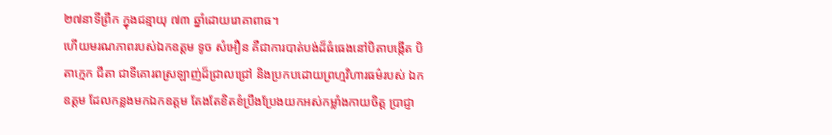២៧នាទីព្រឹក ក្នុងជន្មាយុ ៧៣ ឆ្នាំដោយរោគាពាធ។
ហើយមរណភាពរបស់ឯកឧត្តម ទូច សំអឿន គឺជាការបាត់បង់ដ៏ធំធេងនៅបិតាបង្កើត បិតាក្មេក ជីតា ជាទីគោរពស្រឡាញ់ដ៏ជ្រាលជ្រៅ និងប្រកបដោយព្រហ្មវិហារធម៌របស់ ឯកឧត្តម ដែលកន្លងមកឯកឧត្តម តែងតែខិតខំប្រឹងប្រែងយកអស់កម្លាំងកាយចិត្ត ប្រាជ្ញា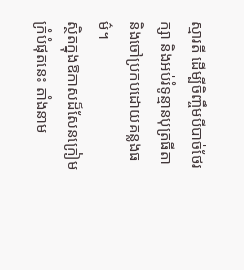ស្មារតី ដើម្បីចិញ្ចឹមបីបាច់ថែរក្សា និងអប់រំទូន្មានបុត្រធីតា និងចៅប្រកបដោយគន្លងធម៌។
ស្ថិតក្នុងឱកាសដ៏សែនក្រៀមក្រំបំផុតនេះ តាំងនាម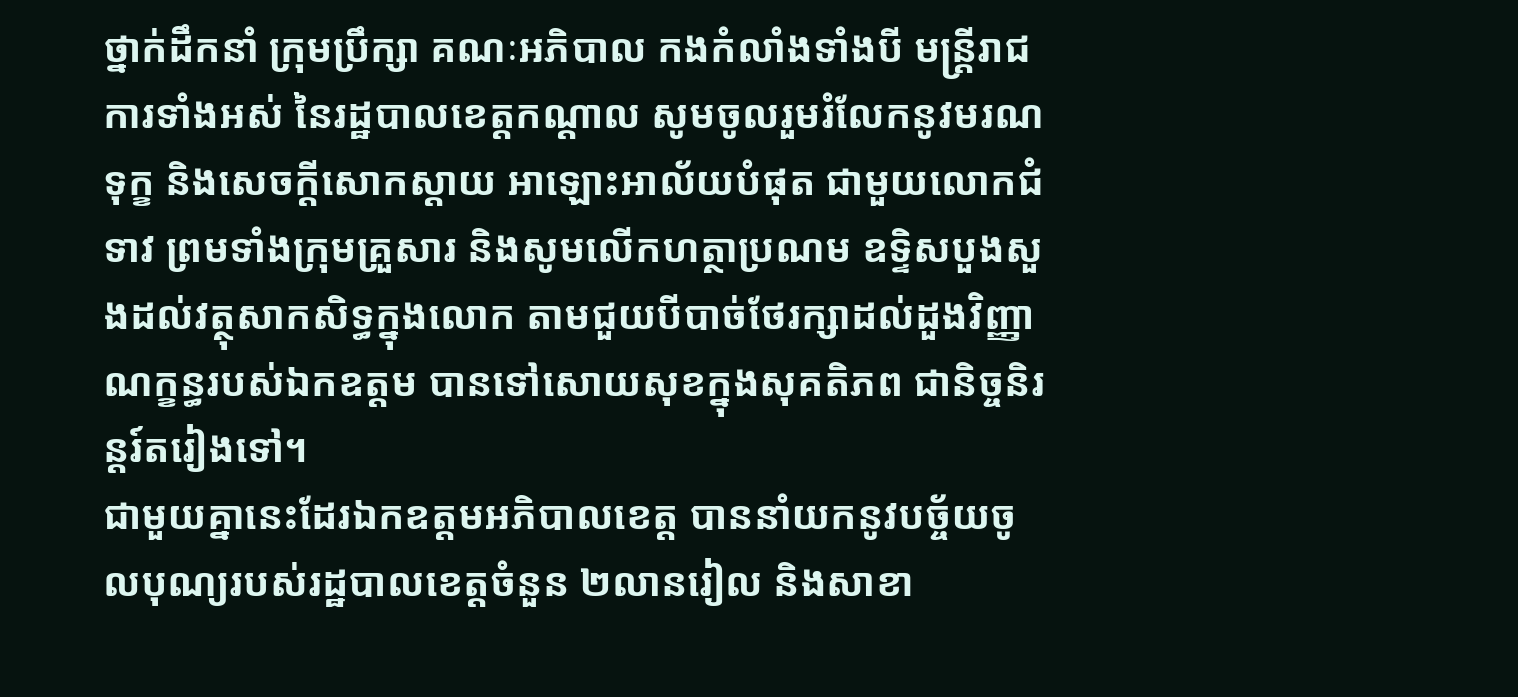ថ្នាក់ដឹកនាំ ក្រុមប្រឹក្សា គណៈអភិបាល កងកំលាំងទាំងបី មន្ត្រីរាជការទាំងអស់ នៃរដ្ឋបាលខេត្តកណ្ដាល សូមចូលរួមរំលែកនូវមរណទុក្ខ និងសេចក្ដីសោកស្ដាយ អាឡោះអាល័យបំផុត ជាមួយលោកជំទាវ ព្រមទាំងក្រុមគ្រួសារ និងសូមលើកហត្ថាប្រណម ឧទ្ទិសបួងសួងដល់វត្ថុសាកសិទ្ធក្នុងលោក តាមជួយបីបាច់ថែរក្សាដល់ដួងវិញ្ញាណក្ខន្ធរបស់ឯកឧត្តម បានទៅសោយសុខក្នុងសុគតិភព ជានិច្ចនិរន្តរ៍តរៀងទៅ។
ជាមួយគ្នានេះដែរឯកឧត្តមអភិបាលខេត្ត បាននាំយកនូវបច្ច័យចូលបុណ្យរបស់រដ្ឋបាលខេត្តចំនួន ២លានរៀល និងសាខា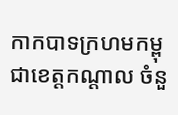កាកបាទក្រហមកម្ពុជាខេត្តកណ្ដាល ចំនួ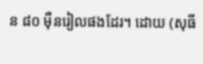ន ៨០ ម៉ឺនរៀលផងដែរ។ ដោយ (សុធី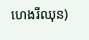ហេងរីឈុន)